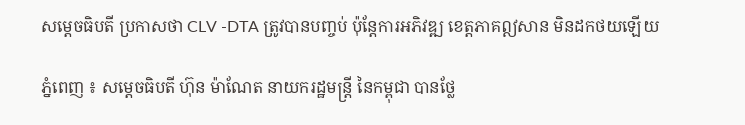សម្ដេចធិបតី ប្រកាសថា CLV -DTA ត្រូវបានបញ្ចប់ ប៉ុន្ដែការអភិវឌ្ឍ ខេត្តភាគឦសាន មិនដកថយឡើយ

ភ្នំពេញ ៖ សម្ដេចធិបតី ហ៊ុន ម៉ាណែត នាយករដ្ឋមន្ដ្រី នៃកម្ពុជា បានថ្លែ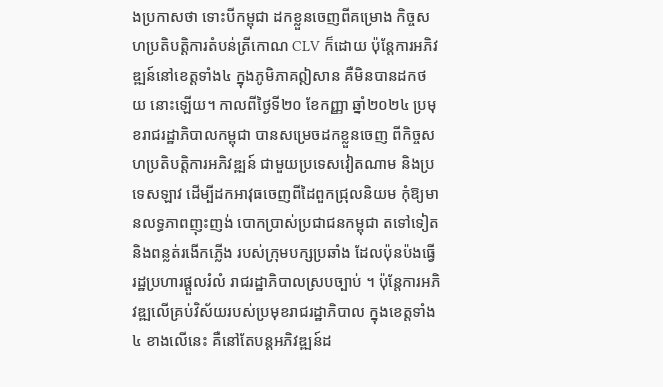ងប្រកាសថា ទោះបីកម្ពុជា ដកខ្លួនចេញពីគម្រោង កិច្ចសហប្រតិបត្តិការតំបន់ត្រីកោណ CLV ក៏ដោយ ប៉ុន្តែការអភិវឌ្ឍន៍នៅខេត្តទាំង៤ ក្នុងភូមិភាគឦសាន គឺមិនបានដកថយ នោះឡើយ។ កាលពីថ្ងៃទី២០ ខែកញ្ញា ឆ្នាំ២០២៤ ប្រមុខរាជរដ្ឋាភិបាលកម្ពុជា បានសម្រេចដកខ្លួនចេញ ពីកិច្ចសហប្រតិបត្តិការអភិវឌ្ឍន៍ ជាមួយប្រទេសវៀតណាម និងប្រទេសឡាវ ដើម្បីដកអាវុធចេញពីដៃពួកជ្រុលនិយម កុំឱ្យមានលទ្ធភាពញុះញង់ បោកប្រាស់ប្រជាជនកម្ពុជា តទៅទៀត និងពន្លត់រងើកភ្លើង របស់ក្រុមបក្សប្រឆាំង ដែលប៉ុនប៉ងធ្វើ រដ្ឋប្រហារផ្ដួលរំលំ រាជរដ្ឋាភិបាលស្របច្បាប់ ។ ប៉ុន្តែការអភិវឌ្ឍលើគ្រប់វិស័យរបស់ប្រមុខរាជរដ្ឋាភិបាល ក្នុងខេត្តទាំង៤ ខាងលើនេះ គឺនៅតែបន្តអភិវឌ្ឍន៍ដ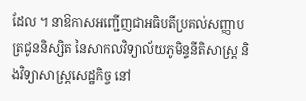ដែល ។ នាឱកាសអញ្ជើញជាអធិបតីប្រគល់សញ្ញាបត្រជូននិស្សិត នៃសាកលវិទ្យាល័យភូមិន្ទនីតិសាស្ត្រ និងវិទ្យាសាស្ត្រសេដ្ឋកិច្ច នៅ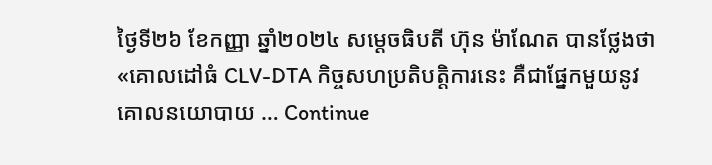ថ្ងៃទី២៦ ខែកញ្ញា ឆ្នាំ២០២៤ សម្ដេចធិបតី ហ៊ុន ម៉ាណែត បានថ្លែងថា «គោលដៅធំ CLV-DTA កិច្ចសហប្រតិបត្តិការនេះ គឺជាផ្នែកមួយនូវ គោលនយោបាយ … Continue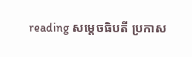reading សម្ដេចធិបតី ប្រកាស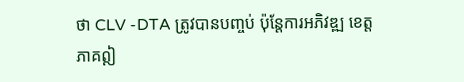ថា CLV -DTA ត្រូវបានបញ្ចប់ ប៉ុន្ដែការអភិវឌ្ឍ ខេត្តភាគឦ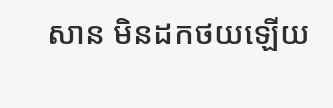សាន មិនដកថយឡើយ